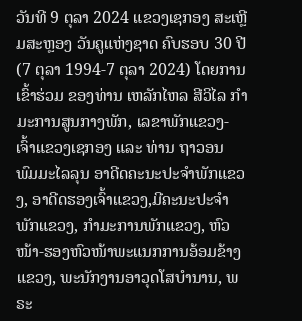ວັນທີ 9 ຕຸລາ 2024 ແຂວງເຊກອງ ສະເຫຼີມສະຫຼອງ ວັນຄູແຫ່ງຊາດ ຄົບຮອບ 30 ປີ (7 ຕຸລາ 1994-7 ຕຸລາ 2024) ໂດຍການເຂົ້າຮ່ວມ ຂອງທ່ານ ເຫລັກໄຫລ ສີວິໄລ ກຳມະການສູນກາງພັກ, ເລຂາພັກແຂວງ-ເຈົ້າແຂວງເຊກອງ ແລະ ທ່ານ ຖາວອນ ພົມມະໄລລຸນ ອາດີດຄະນະປະຈຳພັກແຂວງ, ອາດີດຮອງເຈົ້າແຂວງ,ມີຄະນະປະຈຳພັກແຂວງ, ກຳມະການພັກແຂວງ, ຫົວໜ້າ-ຮອງຫົວໜ້າພະແນກການອ້ອມຂ້າງແຂວງ, ພະນັກງານອາວຸດໂສບຳນານ, ພຣະ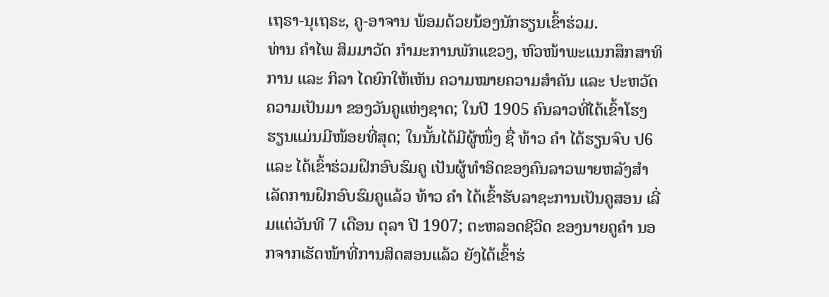ເຖຣາ-ນຸເຖຣະ, ຄູ-ອາຈານ ພ້ອມດ້ວຍນ້ອງນັກຮຽນເຂົ້າຮ່ວມ.
ທ່ານ ຄຳໄພ ສິມມາວັດ ກຳມະການພັກແຂວງ, ຫົວໜ້າພະແນກສຶກສາທິການ ແລະ ກິລາ ໄດຍົກໃຫ້ເຫັນ ຄວາມໝາຍຄວາມສຳຄັນ ແລະ ປະຫວັດຄວາມເປັນມາ ຂອງວັນຄູແຫ່ງຊາດ; ໃນປີ 1905 ຄົນລາວທີ່ໄດ້ເຂົ້າໂຮງຮຽນແມ່ນມີໜ້ອຍທີ່ສຸດ; ໃນນັ້ນໄດ້ມີຜູ້ໜຶ່ງ ຊື່ ທ້າວ ຄໍາ ໄດ້ຮຽນຈົບ ປ6 ແລະ ໄດ້ເຂົ້າຮ່ວມຝຶກອົບຮົມຄູ ເປັນຜູ້ທຳອິດຂອງຄົນລາວພາຍຫລັງສຳເລັດການຝຶກອົບຮົມຄູແລ້ວ ທ້າວ ຄຳ ໄດ້ເຂົ້າຮັບລາຊະການເປັນຄູສອນ ເລີ່ມແຕ່ວັນທີ 7 ເດືອນ ຕຸລາ ປີ 1907; ຕະຫລອດຊີວິດ ຂອງນາຍຄູຄຳ ນອກຈາກເຮັດໜ້າທີ່ການສິດສອນແລ້ວ ຍັງໄດ້ເຂົ້າຮ່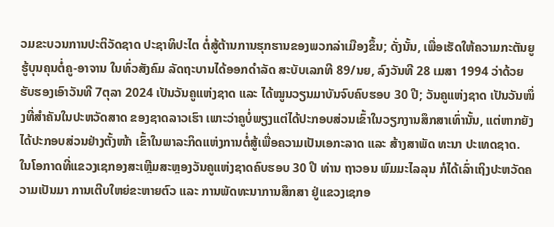ວມຂະບວນການປະຕິວັດຊາດ ປະຊາທິປະໄຕ ຕໍ່ສູ້ຕ້ານການຮຸກຮານຂອງພວກລ່າເມືອງຂຶ້ນ; ດັ່ງນັ້ນ, ເພື່ອເຮັດໃຫ້ຄວາມກະຕັນຍູຮູ້ບຸນຄຸນຕໍ່ຄູ-ອາຈານ ໃນທົ່ວສັງຄົມ ລັດຖະບານໄດ້ອອກດໍາລັດ ສະບັບເລກທີ 89/ນຍ, ລົງວັນທີ 28 ເມສາ 1994 ວ່າດ້ວຍຮັບຮອງເອົາວັນທີ 7ຕຸລາ 2024 ເປັນວັນຄູແຫ່ງຊາດ ແລະ ໄດ້ໝູນວຽນມາບັນຈົບຄົບຮອບ 30 ປີ; ວັນຄູແຫ່ງຊາດ ເປັນວັນໜຶ່ງທີ່ສໍາຄັນໃນປະຫວັດສາດ ຂອງຊາດລາວເຮົາ ເພາະວ່າຄູບໍ່ພຽງແຕ່ໄດ້ປະກອບສ່ວນເຂົ້າໃນວຽກງານສຶກສາເທົ່ານັ້ນ, ແຕ່ຫາກຍັງໄດ້ປະກອບສ່ວນຢ່າງຕັ້ງໜ້າ ເຂົ້າໃນພາລະກິດແຫ່ງການຕໍ່ສູ້ເພື່ອຄວາມເປັນເອກະລາດ ແລະ ສ້າງສາພັດ ທະນາ ປະເທດຊາດ.
ໃນໂອກາດທີ່ແຂວງເຊກອງສະເຫຼີມສະຫຼອງວັນຄູແຫ່ງຊາດຄົບຮອບ 30 ປີ ທ່ານ ຖາວອນ ພົມມະໄລລຸນ ກໍໄດ້ເລົ່າເຖິງປະຫວັດຄວາມເປັນມາ ການເຕີບໃຫຍ່ຂະຫາຍຕົວ ແລະ ການພັດທະນາການສຶກສາ ຢູ່ແຂວງເຊກອ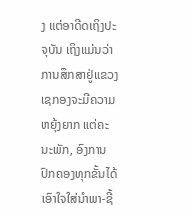ງ ແຕ່ອາດີດເຖິງປະຈຸບັນ ເຖິງແມ່ນວ່າ ການສຶກສາຢູ່ແຂວງເຊກອງຈະມີຄວາມຫຍຸ້ງຍາກ ແຕ່ຄະນະພັກ, ອົງການປົກຄອງທຸກຂັ້ນໄດ້ເອົາໃຈໃສ່ນຳພາ-ຊີ້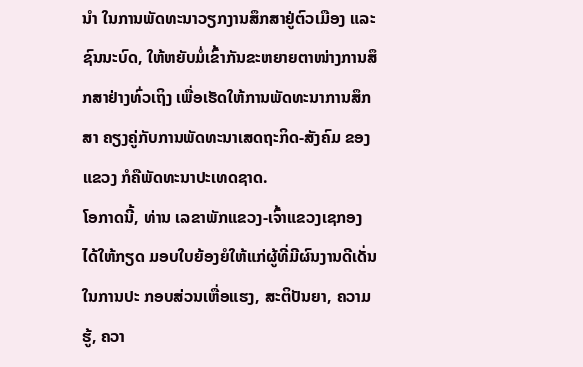ນຳ ໃນການພັດທະນາວຽກງານສຶກສາຢູ່ຕົວເມືອງ ແລະ ຊົນນະບົດ, ໃຫ້ຫຍັບມໍ່ເຂົ້າກັນຂະຫຍາຍຕາໜ່າງການສຶກສາຢ່າງທົ່ວເຖິງ ເພື່ອເຮັດໃຫ້ການພັດທະນາການສຶກສາ ຄຽງຄູ່ກັບການພັດທະນາເສດຖະກິດ-ສັງຄົມ ຂອງແຂວງ ກໍຄືພັດທະນາປະເທດຊາດ.
ໂອກາດນີ້, ທ່ານ ເລຂາພັກແຂວງ-ເຈົ້າແຂວງເຊກອງ ໄດ້ໃຫ້ກຽດ ມອບໃບຍ້ອງຍໍໃຫ້ແກ່ຜູ້ທີ່ມີຜົນງານດີເດັ່ນໃນການປະ ກອບສ່ວນເຫື່ອແຮງ, ສະຕິປັນຍາ, ຄວາມຮູ້, ຄວາ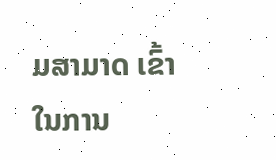ມສາມາດ ເຂົ້າໃນການ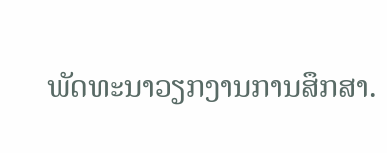ພັດທະນາວຽກງານການສຶກສາ.